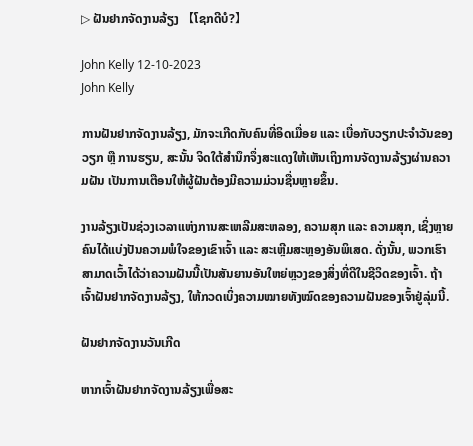▷ ຝັນຢາກຈັດງານລ້ຽງ 【ໂຊກດີບໍ?】

John Kelly 12-10-2023
John Kelly

ການຝັນຢາກຈັດງານລ້ຽງ, ມັກຈະເກີດກັບຄົນທີ່ອິດເມື່ອຍ ແລະ ເບື່ອກັບວຽກປະຈຳວັນຂອງວຽກ ຫຼື ການຮຽນ, ສະນັ້ນ ຈິດໃຕ້ສຳນຶກຈຶ່ງສະແດງໃຫ້ເຫັນເຖິງການຈັດງານລ້ຽງຜ່ານຄວາມຝັນ ເປັນການເຕືອນໃຫ້ຜູ້ຝັນຕ້ອງມີຄວາມມ່ວນຊື່ນຫຼາຍຂຶ້ນ.

ງານລ້ຽງເປັນຊ່ວງເວລາແຫ່ງການສະເຫລີມສະຫລອງ, ຄວາມສຸກ ແລະ ຄວາມສຸກ, ເຊິ່ງຫຼາຍຄົນໄດ້ແບ່ງປັນຄວາມພໍໃຈຂອງເຂົາເຈົ້າ ແລະ ສະເຫຼີມສະຫຼອງອັນພິເສດ. ດັ່ງນັ້ນ, ພວກເຮົາສາມາດເວົ້າໄດ້ວ່າຄວາມຝັນນີ້ເປັນສັນຍານອັນໃຫຍ່ຫຼວງຂອງສິ່ງທີ່ດີໃນຊີວິດຂອງເຈົ້າ. ຖ້າເຈົ້າຝັນຢາກຈັດງານລ້ຽງ, ໃຫ້ກວດເບິ່ງຄວາມໝາຍທັງໝົດຂອງຄວາມຝັນຂອງເຈົ້າຢູ່ລຸ່ມນີ້.

ຝັນຢາກຈັດງານວັນເກີດ

ຫາກເຈົ້າຝັນຢາກຈັດງານລ້ຽງເພື່ອສະ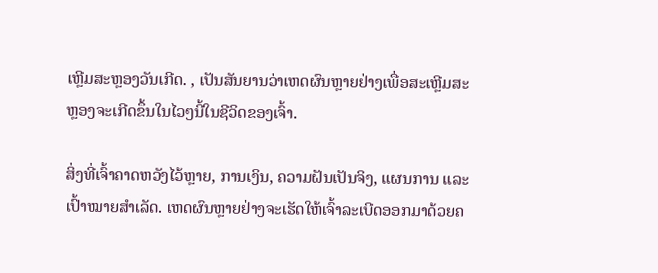ເຫຼີມສະຫຼອງວັນເກີດ. , ເປັນສັນຍານວ່າເຫດຜົນຫຼາຍຢ່າງເພື່ອສະເຫຼີມສະຫຼອງຈະເກີດຂຶ້ນໃນໄວໆນີ້ໃນຊີວິດຂອງເຈົ້າ.

ສິ່ງທີ່ເຈົ້າຄາດຫວັງໄວ້ຫຼາຍ, ການເງິນ, ຄວາມຝັນເປັນຈິງ, ແຜນການ ແລະເປົ້າໝາຍສຳເລັດ. ເຫດຜົນຫຼາຍຢ່າງຈະເຮັດໃຫ້ເຈົ້າລະເບີດອອກມາດ້ວຍຄ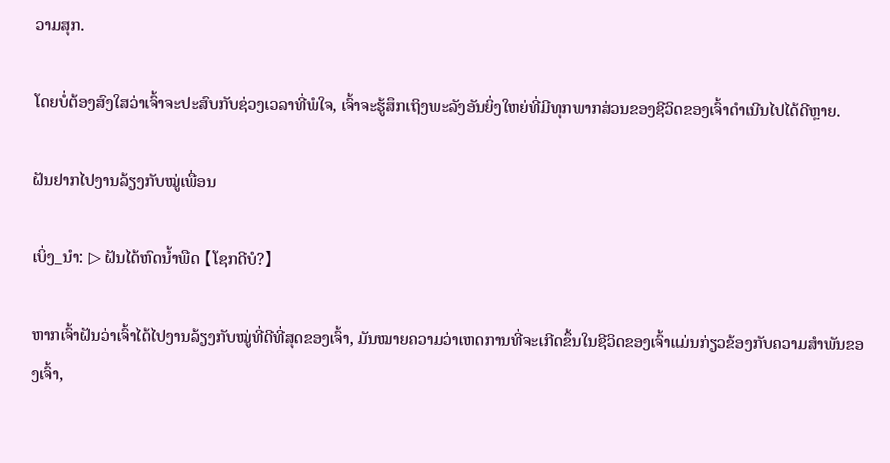ວາມສຸກ.

ໂດຍບໍ່ຕ້ອງສົງໃສວ່າເຈົ້າຈະປະສົບກັບຊ່ວງເວລາທີ່ພໍໃຈ, ເຈົ້າຈະຮູ້ສຶກເຖິງພະລັງອັນຍິ່ງໃຫຍ່ທີ່ມີທຸກພາກສ່ວນຂອງຊີວິດຂອງເຈົ້າດໍາເນີນໄປໄດ້ດີຫຼາຍ.

ຝັນຢາກໄປງານລ້ຽງກັບໝູ່ເພື່ອນ

ເບິ່ງ_ນຳ: ▷ ຝັນໄດ້ຫົດນໍ້າພືດ 【ໂຊກດີບໍ?】

ຫາກເຈົ້າຝັນວ່າເຈົ້າໄດ້ໄປງານລ້ຽງກັບໝູ່ທີ່ດີທີ່ສຸດຂອງເຈົ້າ, ມັນໝາຍຄວາມວ່າເຫດການທີ່ຈະເກີດຂຶ້ນໃນຊີວິດຂອງເຈົ້າແມ່ນກ່ຽວຂ້ອງກັບຄວາມສຳພັນຂອງເຈົ້າ,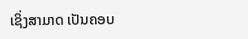ເຊິ່ງສາມາດ ເປັນຄອບ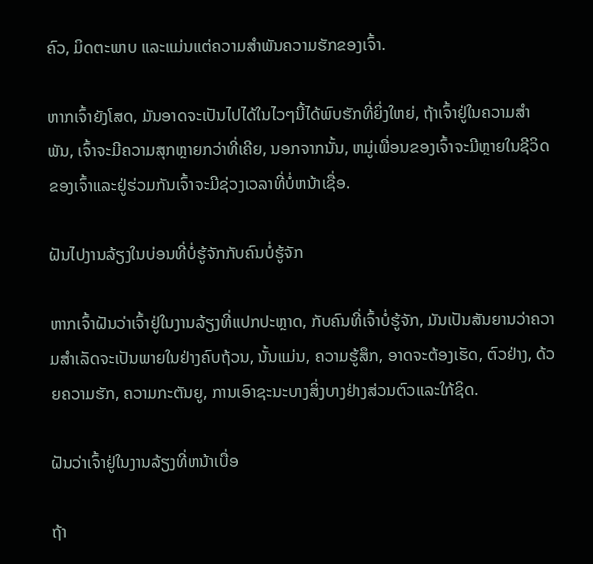ຄົວ, ມິດຕະພາບ ແລະແມ່ນແຕ່ຄວາມສຳພັນຄວາມຮັກຂອງເຈົ້າ.

ຫາກເຈົ້າຍັງໂສດ, ມັນອາດຈະເປັນໄປໄດ້ໃນໄວໆນີ້ໄດ້ພົບຮັກທີ່ຍິ່ງໃຫຍ່, ຖ້າເຈົ້າຢູ່ໃນຄວາມສໍາພັນ, ເຈົ້າຈະມີຄວາມສຸກຫຼາຍກວ່າທີ່ເຄີຍ, ນອກຈາກນັ້ນ, ຫມູ່ເພື່ອນຂອງເຈົ້າຈະມີຫຼາຍໃນຊີວິດຂອງເຈົ້າແລະຢູ່ຮ່ວມກັນເຈົ້າຈະມີຊ່ວງເວລາທີ່ບໍ່ຫນ້າເຊື່ອ.

ຝັນໄປງານລ້ຽງໃນບ່ອນທີ່ບໍ່ຮູ້ຈັກກັບຄົນບໍ່ຮູ້ຈັກ

ຫາກເຈົ້າຝັນວ່າເຈົ້າຢູ່ໃນງານລ້ຽງທີ່ແປກປະຫຼາດ, ກັບຄົນທີ່ເຈົ້າບໍ່ຮູ້ຈັກ, ມັນເປັນສັນຍານວ່າຄວາມສຳເລັດຈະເປັນພາຍໃນຢ່າງຄົບຖ້ວນ, ນັ້ນແມ່ນ, ຄວາມຮູ້ສຶກ, ອາດຈະຕ້ອງເຮັດ, ຕົວຢ່າງ, ດ້ວຍຄວາມຮັກ, ຄວາມກະຕັນຍູ, ການເອົາຊະນະບາງສິ່ງບາງຢ່າງສ່ວນຕົວແລະໃກ້ຊິດ.

ຝັນວ່າເຈົ້າຢູ່ໃນງານລ້ຽງທີ່ຫນ້າເບື່ອ

ຖ້າ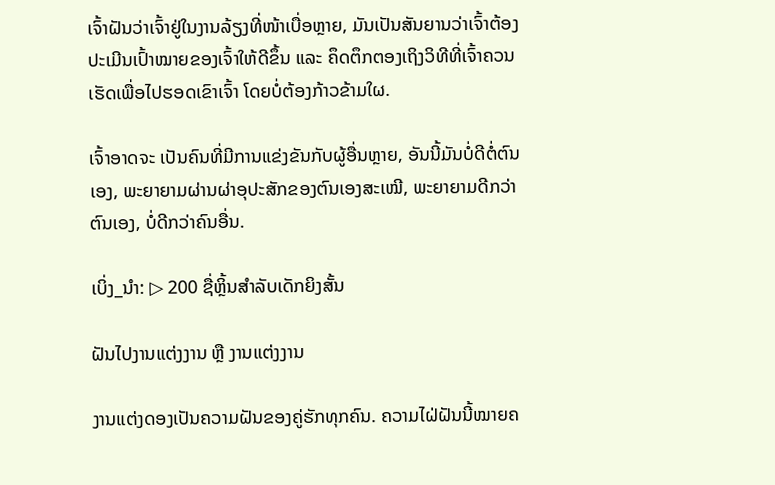ເຈົ້າຝັນວ່າເຈົ້າຢູ່ໃນງານລ້ຽງທີ່ໜ້າເບື່ອຫຼາຍ, ມັນເປັນສັນຍານວ່າເຈົ້າຕ້ອງປະເມີນເປົ້າໝາຍຂອງເຈົ້າໃຫ້ດີຂຶ້ນ ແລະ ຄຶດຕຶກຕອງເຖິງວິທີທີ່ເຈົ້າຄວນເຮັດເພື່ອໄປຮອດເຂົາເຈົ້າ ໂດຍບໍ່ຕ້ອງກ້າວຂ້າມໃຜ.

ເຈົ້າອາດຈະ ເປັນຄົນທີ່ມີການແຂ່ງຂັນກັບຜູ້ອື່ນຫຼາຍ, ອັນນີ້ມັນບໍ່ດີຕໍ່ຕົນເອງ, ພະຍາຍາມຜ່ານຜ່າອຸປະສັກຂອງຕົນເອງສະເໝີ, ພະຍາຍາມດີກວ່າຕົນເອງ, ບໍ່ດີກວ່າຄົນອື່ນ.

ເບິ່ງ_ນຳ: ▷ 200 ຊື່ຫຼິ້ນສໍາລັບເດັກຍິງສັ້ນ

ຝັນໄປງານແຕ່ງງານ ຫຼື ງານແຕ່ງງານ

ງານແຕ່ງດອງເປັນຄວາມຝັນຂອງຄູ່ຮັກທຸກຄົນ. ຄວາມໄຝ່ຝັນນີ້ໝາຍຄ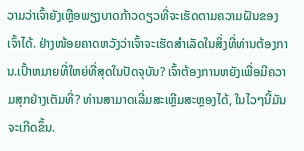ວາມວ່າເຈົ້າຍັງເຫຼືອພຽງບາດກ້າວດຽວທີ່ຈະເຮັດຕາມຄວາມຝັນຂອງເຈົ້າໄດ້. ຢ່າງໜ້ອຍຄາດຫວັງວ່າເຈົ້າຈະເຮັດສຳເລັດໃນສິ່ງທີ່ທ່ານຕ້ອງການ.ເປົ້າຫມາຍທີ່ໃຫຍ່ທີ່ສຸດໃນປັດຈຸບັນ? ເຈົ້າຕ້ອງການຫຍັງເພື່ອມີຄວາມສຸກຢ່າງເຕັມທີ່? ທ່ານສາມາດເລີ່ມສະເຫຼີມສະຫຼອງໄດ້, ໃນໄວໆນີ້ມັນຈະເກີດຂຶ້ນ.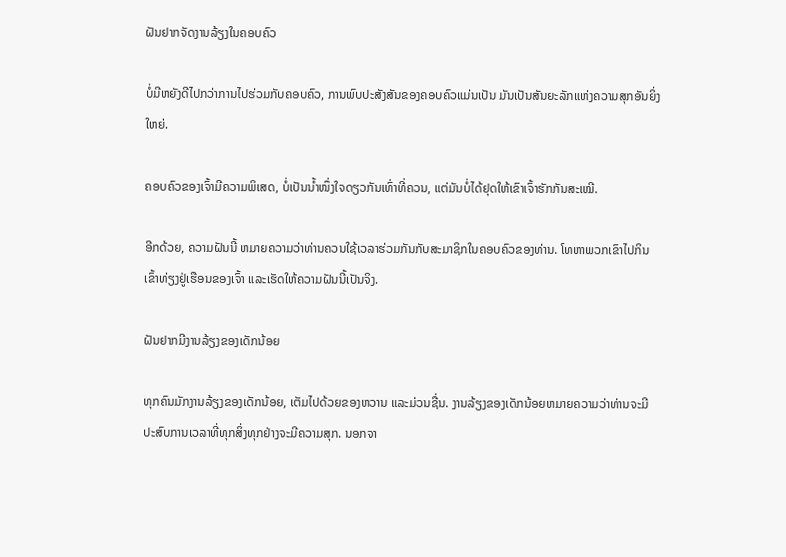ຝັນຢາກຈັດງານລ້ຽງໃນຄອບຄົວ

ບໍ່ມີຫຍັງດີໄປກວ່າການໄປຮ່ວມກັບຄອບຄົວ, ການພົບປະສັງສັນຂອງຄອບຄົວແມ່ນເປັນ ມັນເປັນສັນຍະລັກແຫ່ງຄວາມສຸກອັນຍິ່ງໃຫຍ່.

ຄອບຄົວຂອງເຈົ້າມີຄວາມພິເສດ, ບໍ່ເປັນນໍ້າໜຶ່ງໃຈດຽວກັນເທົ່າທີ່ຄວນ, ແຕ່ມັນບໍ່ໄດ້ຢຸດໃຫ້ເຂົາເຈົ້າຮັກກັນສະເໝີ.

ອີກດ້ວຍ, ຄວາມຝັນນີ້ ຫມາຍຄວາມວ່າທ່ານຄວນໃຊ້ເວລາຮ່ວມກັນກັບສະມາຊິກໃນຄອບຄົວຂອງທ່ານ. ໂທຫາພວກເຂົາໄປກິນເຂົ້າທ່ຽງຢູ່ເຮືອນຂອງເຈົ້າ ແລະເຮັດໃຫ້ຄວາມຝັນນີ້ເປັນຈິງ.

ຝັນຢາກມີງານລ້ຽງຂອງເດັກນ້ອຍ

ທຸກຄົນມັກງານລ້ຽງຂອງເດັກນ້ອຍ, ເຕັມໄປດ້ວຍຂອງຫວານ ແລະມ່ວນຊື່ນ. ງານລ້ຽງຂອງເດັກນ້ອຍຫມາຍຄວາມວ່າທ່ານຈະມີປະສົບການເວລາທີ່ທຸກສິ່ງທຸກຢ່າງຈະມີຄວາມສຸກ. ນອກຈາ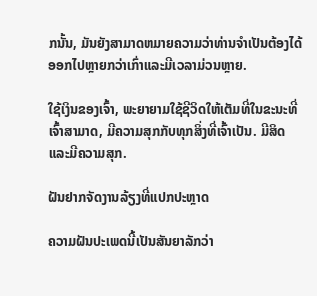ກນັ້ນ, ມັນຍັງສາມາດຫມາຍຄວາມວ່າທ່ານຈໍາເປັນຕ້ອງໄດ້ອອກໄປຫຼາຍກວ່າເກົ່າແລະມີເວລາມ່ວນຫຼາຍ.

ໃຊ້ເງິນຂອງເຈົ້າ, ພະຍາຍາມໃຊ້ຊີວິດໃຫ້ເຕັມທີ່ໃນຂະນະທີ່ເຈົ້າສາມາດ, ມີຄວາມສຸກກັບທຸກສິ່ງທີ່ເຈົ້າເປັນ. ມີສິດ ແລະມີຄວາມສຸກ.

ຝັນຢາກຈັດງານລ້ຽງທີ່ແປກປະຫຼາດ

ຄວາມຝັນປະເພດນີ້ເປັນສັນຍາລັກວ່າ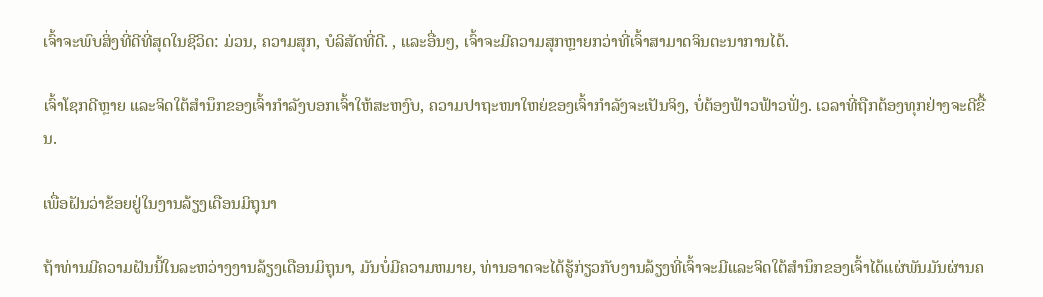ເຈົ້າຈະພົບສິ່ງທີ່ດີທີ່ສຸດໃນຊີວິດ: ມ່ວນ, ຄວາມສຸກ, ບໍລິສັດທີ່ດີ. , ແລະອື່ນໆ, ເຈົ້າຈະມີຄວາມສຸກຫຼາຍກວ່າທີ່ເຈົ້າສາມາດຈິນຕະນາການໄດ້.

ເຈົ້າໂຊກດີຫຼາຍ ແລະຈິດໃຕ້ສຳນຶກຂອງເຈົ້າກຳລັງບອກເຈົ້າໃຫ້ສະຫງົບ, ຄວາມປາຖະໜາໃຫຍ່ຂອງເຈົ້າກຳລັງຈະເປັນຈິງ, ບໍ່ຕ້ອງຟ້າວຟ້າວຟັ່ງ. ເວລາທີ່ຖືກຕ້ອງທຸກຢ່າງຈະດີຂື້ນ.

ເພື່ອຝັນວ່າຂ້ອຍຢູ່ໃນງານລ້ຽງເດືອນມິຖຸນາ

ຖ້າທ່ານມີຄວາມຝັນນີ້ໃນລະຫວ່າງງານລ້ຽງເດືອນມິຖຸນາ, ມັນບໍ່ມີຄວາມຫມາຍ, ທ່ານອາດຈະໄດ້ຮູ້ກ່ຽວກັບງານລ້ຽງທີ່ເຈົ້າຈະມີແລະຈິດໃຕ້ສໍານຶກຂອງເຈົ້າໄດ້ແຜ່ພັນມັນຜ່ານຄ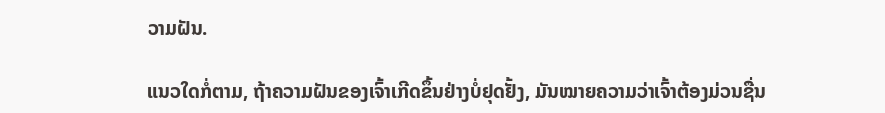ວາມຝັນ.

ແນວໃດກໍ່ຕາມ, ຖ້າຄວາມຝັນຂອງເຈົ້າເກີດຂຶ້ນຢ່າງບໍ່ຢຸດຢັ້ງ, ມັນໝາຍຄວາມວ່າເຈົ້າຕ້ອງມ່ວນຊື່ນ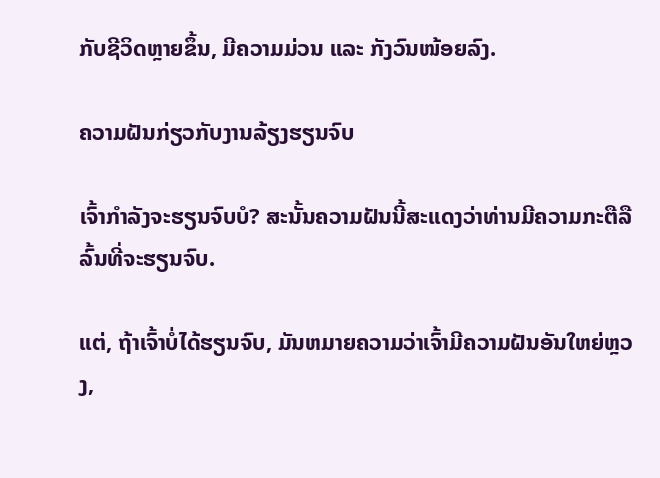ກັບຊີວິດຫຼາຍຂຶ້ນ, ມີຄວາມມ່ວນ ແລະ ກັງວົນໜ້ອຍລົງ.

ຄວາມຝັນກ່ຽວກັບງານລ້ຽງຮຽນຈົບ

ເຈົ້າກຳລັງຈະຮຽນຈົບບໍ? ສະນັ້ນຄວາມຝັນນີ້ສະແດງວ່າທ່ານມີຄວາມກະຕືລືລົ້ນທີ່ຈະຮຽນຈົບ.

ແຕ່, ຖ້າເຈົ້າບໍ່ໄດ້ຮຽນຈົບ, ມັນຫມາຍຄວາມວ່າເຈົ້າມີຄວາມຝັນອັນໃຫຍ່ຫຼວງ,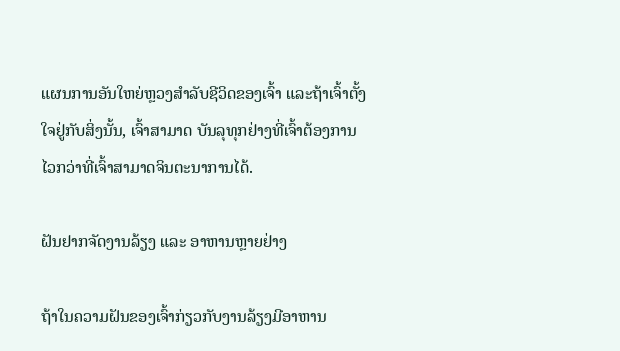ແຜນການອັນໃຫຍ່ຫຼວງສໍາລັບຊີວິດຂອງເຈົ້າ ແລະຖ້າເຈົ້າຕັ້ງໃຈຢູ່ກັບສິ່ງນັ້ນ, ເຈົ້າສາມາດ ບັນລຸທຸກຢ່າງທີ່ເຈົ້າຕ້ອງການໄວກວ່າທີ່ເຈົ້າສາມາດຈິນຕະນາການໄດ້.

ຝັນຢາກຈັດງານລ້ຽງ ແລະ ອາຫານຫຼາຍຢ່າງ

ຖ້າໃນຄວາມຝັນຂອງເຈົ້າກ່ຽວກັບງານລ້ຽງມີອາຫານ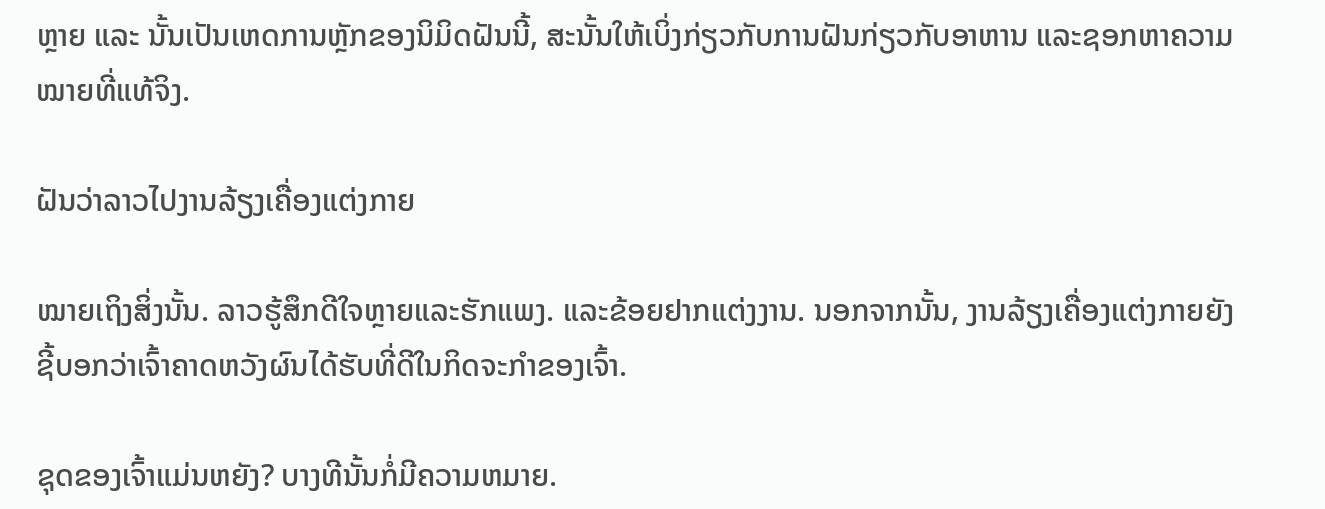ຫຼາຍ ແລະ ນັ້ນເປັນເຫດການຫຼັກຂອງນິມິດຝັນນີ້, ສະນັ້ນໃຫ້ເບິ່ງກ່ຽວກັບການຝັນກ່ຽວກັບອາຫານ ແລະຊອກຫາຄວາມໝາຍທີ່ແທ້ຈິງ.

ຝັນວ່າລາວໄປງານລ້ຽງເຄື່ອງແຕ່ງກາຍ

ໝາຍເຖິງສິ່ງນັ້ນ. ລາວຮູ້ສຶກດີໃຈຫຼາຍແລະຮັກແພງ. ແລະຂ້ອຍຢາກແຕ່ງງານ. ນອກຈາກນັ້ນ, ງານລ້ຽງເຄື່ອງແຕ່ງກາຍຍັງຊີ້ບອກວ່າເຈົ້າຄາດຫວັງຜົນໄດ້ຮັບທີ່ດີໃນກິດຈະກໍາຂອງເຈົ້າ.

ຊຸດຂອງເຈົ້າແມ່ນຫຍັງ? ບາງທີນັ້ນກໍ່ມີຄວາມຫມາຍ.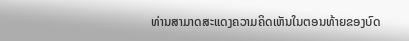ທ່ານສາມາດສະແດງຄວາມຄິດເຫັນໃນຕອນທ້າຍຂອງບົດ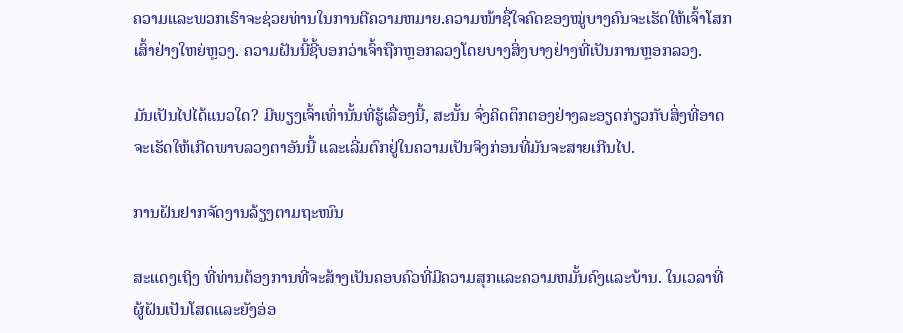ຄວາມແລະພວກເຮົາຈະຊ່ວຍທ່ານໃນການຕີຄວາມຫມາຍ.ຄວາມໜ້າຊື່ໃຈຄົດຂອງໝູ່ບາງຄົນຈະເຮັດໃຫ້ເຈົ້າໂສກເສົ້າຢ່າງໃຫຍ່ຫຼວງ. ຄວາມຝັນນີ້ຊີ້ບອກວ່າເຈົ້າຖືກຫຼອກລວງໂດຍບາງສິ່ງບາງຢ່າງທີ່ເປັນການຫຼອກລວງ.

ມັນເປັນໄປໄດ້ແນວໃດ? ມີພຽງເຈົ້າເທົ່ານັ້ນທີ່ຮູ້ເລື່ອງນີ້, ສະນັ້ນ ຈົ່ງຄິດຕຶກຕອງຢ່າງລະອຽດກ່ຽວກັບສິ່ງທີ່ອາດຈະເຮັດໃຫ້ເກີດພາບລວງຕາອັນນີ້ ແລະເລີ່ມຕົກຢູ່ໃນຄວາມເປັນຈິງກ່ອນທີ່ມັນຈະສາຍເກີນໄປ.

ການຝັນຢາກຈັດງານລ້ຽງຕາມຖະໜົນ

ສະແດງເຖິງ ທີ່ທ່ານຕ້ອງການທີ່ຈະສ້າງເປັນຄອບຄົວທີ່ມີຄວາມສຸກແລະຄວາມຫມັ້ນຄົງແລະບ້ານ. ໃນເວລາທີ່ຜູ້ຝັນເປັນໂສດແລະຍັງອ່ອ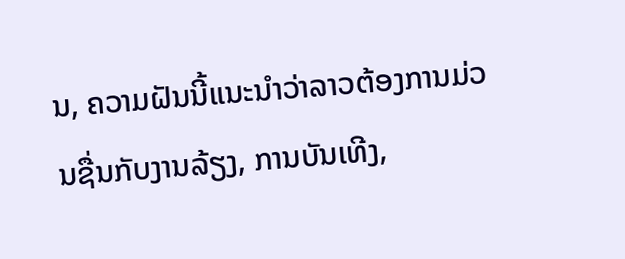ນ, ຄວາມຝັນນີ້ແນະນໍາວ່າລາວຕ້ອງການມ່ວນຊື່ນກັບງານລ້ຽງ, ການບັນເທີງ,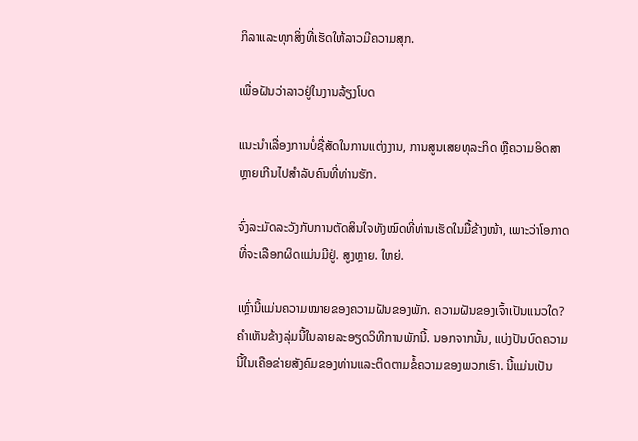ກິລາແລະທຸກສິ່ງທີ່ເຮັດໃຫ້ລາວມີຄວາມສຸກ.

ເພື່ອຝັນວ່າລາວຢູ່ໃນງານລ້ຽງໂບດ

ແນະນຳເລື່ອງການບໍ່ຊື່ສັດໃນການແຕ່ງງານ, ການສູນເສຍທຸລະກິດ ຫຼືຄວາມອິດສາຫຼາຍເກີນໄປສຳລັບຄົນທີ່ທ່ານຮັກ.

ຈົ່ງລະມັດລະວັງກັບການຕັດສິນໃຈທັງໝົດທີ່ທ່ານເຮັດໃນມື້ຂ້າງໜ້າ, ເພາະວ່າໂອກາດທີ່ຈະເລືອກຜິດແມ່ນມີຢູ່. ສູງຫຼາຍ. ໃຫຍ່.

ເຫຼົ່ານີ້ແມ່ນຄວາມໝາຍຂອງຄວາມຝັນຂອງພັກ. ຄວາມຝັນຂອງເຈົ້າເປັນແນວໃດ? ຄໍາເຫັນຂ້າງລຸ່ມນີ້ໃນລາຍລະອຽດວິທີການພັກນີ້. ນອກຈາກນັ້ນ, ແບ່ງປັນບົດຄວາມນີ້ໃນເຄືອຂ່າຍສັງຄົມຂອງທ່ານແລະຕິດຕາມຂໍ້ຄວາມຂອງພວກເຮົາ. ນີ້ແມ່ນເປັນ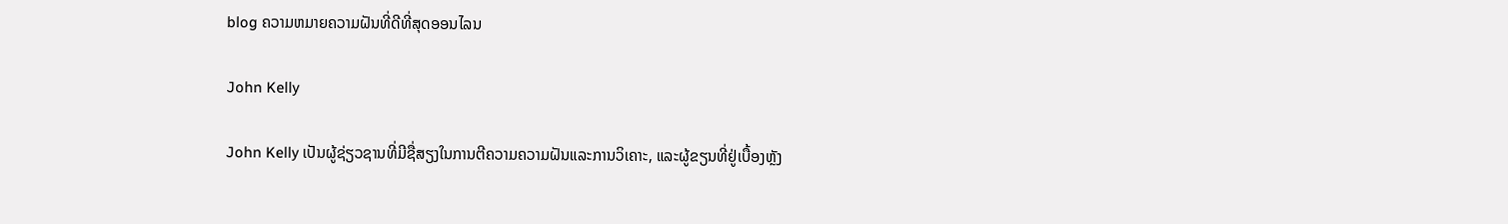blog ຄວາມຫມາຍຄວາມຝັນທີ່ດີທີ່ສຸດອອນໄລນ

John Kelly

John Kelly ເປັນຜູ້ຊ່ຽວຊານທີ່ມີຊື່ສຽງໃນການຕີຄວາມຄວາມຝັນແລະການວິເຄາະ, ແລະຜູ້ຂຽນທີ່ຢູ່ເບື້ອງຫຼັງ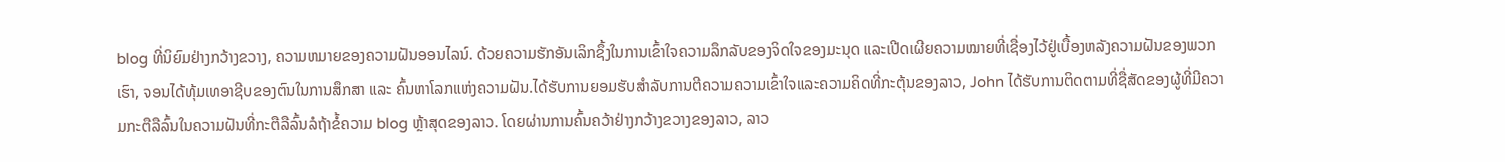blog ທີ່ນິຍົມຢ່າງກວ້າງຂວາງ, ຄວາມຫມາຍຂອງຄວາມຝັນອອນໄລນ໌. ດ້ວຍຄວາມຮັກອັນເລິກຊຶ້ງໃນການເຂົ້າໃຈຄວາມລຶກລັບຂອງຈິດໃຈຂອງມະນຸດ ແລະເປີດເຜີຍຄວາມໝາຍທີ່ເຊື່ອງໄວ້ຢູ່ເບື້ອງຫລັງຄວາມຝັນຂອງພວກເຮົາ, ຈອນໄດ້ທຸ້ມເທອາຊີບຂອງຕົນໃນການສຶກສາ ແລະ ຄົ້ນຫາໂລກແຫ່ງຄວາມຝັນ.ໄດ້ຮັບການຍອມຮັບສໍາລັບການຕີຄວາມຄວາມເຂົ້າໃຈແລະຄວາມຄິດທີ່ກະຕຸ້ນຂອງລາວ, John ໄດ້ຮັບການຕິດຕາມທີ່ຊື່ສັດຂອງຜູ້ທີ່ມີຄວາມກະຕືລືລົ້ນໃນຄວາມຝັນທີ່ກະຕືລືລົ້ນລໍຖ້າຂໍ້ຄວາມ blog ຫຼ້າສຸດຂອງລາວ. ໂດຍຜ່ານການຄົ້ນຄວ້າຢ່າງກວ້າງຂວາງຂອງລາວ, ລາວ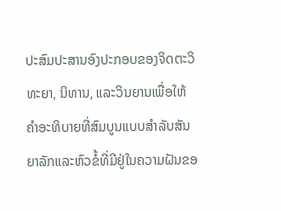ປະສົມປະສານອົງປະກອບຂອງຈິດຕະວິທະຍາ, ນິທານ, ແລະວິນຍານເພື່ອໃຫ້ຄໍາອະທິບາຍທີ່ສົມບູນແບບສໍາລັບສັນຍາລັກແລະຫົວຂໍ້ທີ່ມີຢູ່ໃນຄວາມຝັນຂອ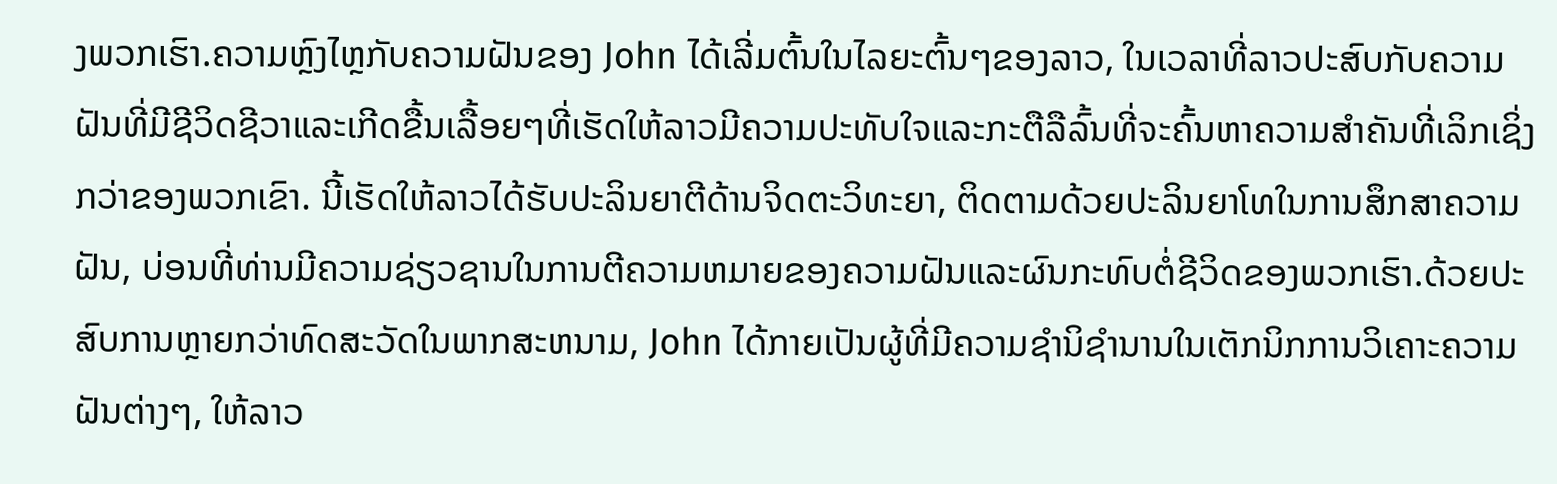ງພວກເຮົາ.ຄວາມຫຼົງໄຫຼກັບຄວາມຝັນຂອງ John ໄດ້ເລີ່ມຕົ້ນໃນໄລຍະຕົ້ນໆຂອງລາວ, ໃນເວລາທີ່ລາວປະສົບກັບຄວາມຝັນທີ່ມີຊີວິດຊີວາແລະເກີດຂື້ນເລື້ອຍໆທີ່ເຮັດໃຫ້ລາວມີຄວາມປະທັບໃຈແລະກະຕືລືລົ້ນທີ່ຈະຄົ້ນຫາຄວາມສໍາຄັນທີ່ເລິກເຊິ່ງກວ່າຂອງພວກເຂົາ. ນີ້ເຮັດໃຫ້ລາວໄດ້ຮັບປະລິນຍາຕີດ້ານຈິດຕະວິທະຍາ, ຕິດຕາມດ້ວຍປະລິນຍາໂທໃນການສຶກສາຄວາມຝັນ, ບ່ອນທີ່ທ່ານມີຄວາມຊ່ຽວຊານໃນການຕີຄວາມຫມາຍຂອງຄວາມຝັນແລະຜົນກະທົບຕໍ່ຊີວິດຂອງພວກເຮົາ.ດ້ວຍປະສົບການຫຼາຍກວ່າທົດສະວັດໃນພາກສະຫນາມ, John ໄດ້ກາຍເປັນຜູ້ທີ່ມີຄວາມຊໍານິຊໍານານໃນເຕັກນິກການວິເຄາະຄວາມຝັນຕ່າງໆ, ໃຫ້ລາວ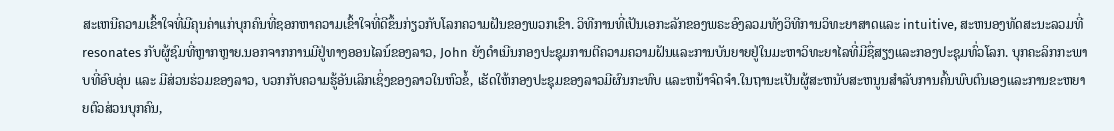ສະເຫນີຄວາມເຂົ້າໃຈທີ່ມີຄຸນຄ່າແກ່ບຸກຄົນທີ່ຊອກຫາຄວາມເຂົ້າໃຈທີ່ດີຂຶ້ນກ່ຽວກັບໂລກຄວາມຝັນຂອງພວກເຂົາ. ວິທີການທີ່ເປັນເອກະລັກຂອງພຣະອົງລວມທັງວິທີການວິທະຍາສາດແລະ intuitive, ສະຫນອງທັດສະນະລວມທີ່resonates ກັບຜູ້ຊົມທີ່ຫຼາກຫຼາຍ.ນອກຈາກການມີຢູ່ທາງອອນໄລນ໌ຂອງລາວ, John ຍັງດໍາເນີນກອງປະຊຸມການຕີຄວາມຄວາມຝັນແລະການບັນຍາຍຢູ່ໃນມະຫາວິທະຍາໄລທີ່ມີຊື່ສຽງແລະກອງປະຊຸມທົ່ວໂລກ. ບຸກຄະລິກກະພາບທີ່ອົບອຸ່ນ ແລະ ມີສ່ວນຮ່ວມຂອງລາວ, ບວກກັບຄວາມຮູ້ອັນເລິກເຊິ່ງຂອງລາວໃນຫົວຂໍ້, ເຮັດໃຫ້ກອງປະຊຸມຂອງລາວມີຜົນກະທົບ ແລະຫນ້າຈົດຈໍາ.ໃນຖານະເປັນຜູ້ສະຫນັບສະຫນູນສໍາລັບການຄົ້ນພົບຕົນເອງແລະການຂະຫຍາຍຕົວສ່ວນບຸກຄົນ,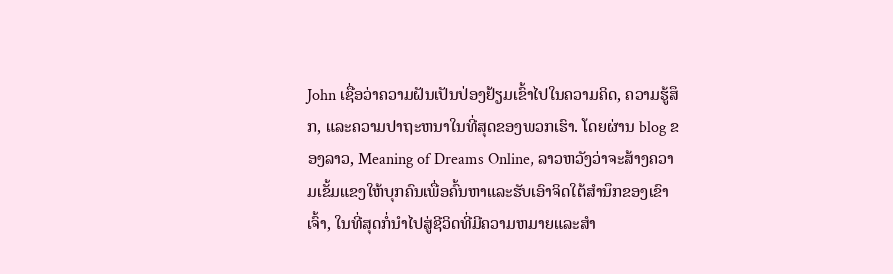John ເຊື່ອວ່າຄວາມຝັນເປັນປ່ອງຢ້ຽມເຂົ້າໄປໃນຄວາມຄິດ, ຄວາມຮູ້ສຶກ, ແລະຄວາມປາຖະຫນາໃນທີ່ສຸດຂອງພວກເຮົາ. ໂດຍຜ່ານ blog ຂອງລາວ, Meaning of Dreams Online, ລາວຫວັງວ່າຈະສ້າງຄວາມເຂັ້ມແຂງໃຫ້ບຸກຄົນເພື່ອຄົ້ນຫາແລະຮັບເອົາຈິດໃຕ້ສໍານຶກຂອງເຂົາເຈົ້າ, ໃນທີ່ສຸດກໍ່ນໍາໄປສູ່ຊີວິດທີ່ມີຄວາມຫມາຍແລະສໍາ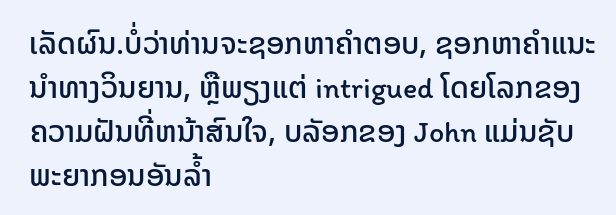ເລັດຜົນ.ບໍ່ວ່າທ່ານຈະຊອກຫາຄໍາຕອບ, ຊອກຫາຄໍາແນະນໍາທາງວິນຍານ, ຫຼືພຽງແຕ່ intrigued ໂດຍໂລກຂອງຄວາມຝັນທີ່ຫນ້າສົນໃຈ, ບລັອກຂອງ John ແມ່ນຊັບພະຍາກອນອັນລ້ຳ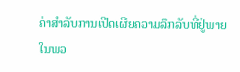ຄ່າສໍາລັບການເປີດເຜີຍຄວາມລຶກລັບທີ່ຢູ່ພາຍໃນພວ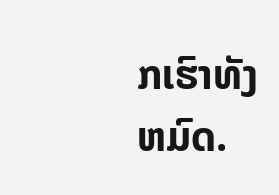ກເຮົາທັງຫມົດ.